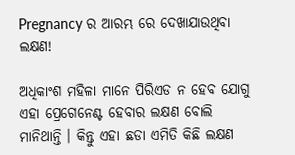Pregnancy ର ଆରମ୍ଭ ରେ ଦେଖାଯାଉଥିବା ଲକ୍ଷଣ!

ଅଧିକାଂଶ ମହିଳା ମାନେ ପିରିଏଡ ନ ହେବ ଯୋଗୁ ଏହା ପ୍ରେଗେନେଣ୍ଟ ହେବାର ଲକ୍ଷଣ ବୋଲି ମାନିଥାନ୍ତି । କିନ୍ତୁ ଏହା ଛଡା ଏମିତି କିଛି ଲକ୍ଷଣ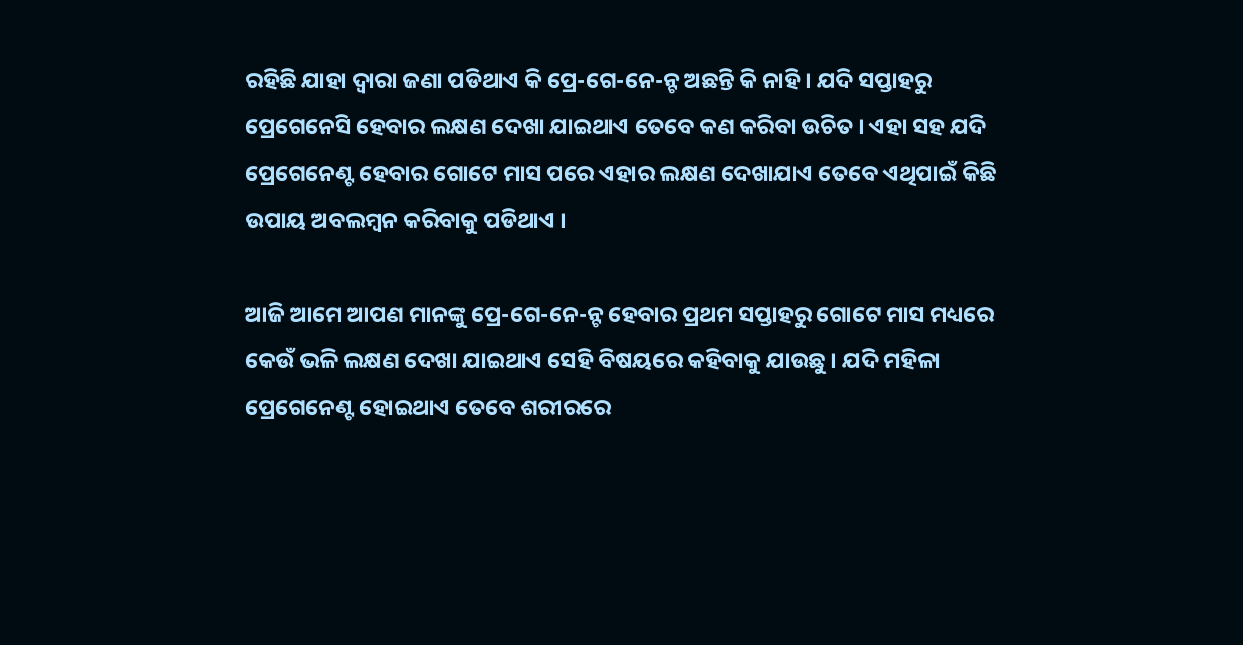ରହିଛି ଯାହା ଦ୍ଵାରା ଜଣା ପଡିଥାଏ କି ପ୍ରେ-ଗେ-ନେ-ନ୍ଟ ଅଛନ୍ତି କି ନାହି । ଯଦି ସପ୍ତାହରୁ ପ୍ରେଗେନେସି ହେବାର ଲକ୍ଷଣ ଦେଖା ଯାଇଥାଏ ତେବେ କଣ କରିବା ଉଚିତ । ଏହା ସହ ଯଦି ପ୍ରେଗେନେଣ୍ଟ ହେବାର ଗୋଟେ ମାସ ପରେ ଏହାର ଲକ୍ଷଣ ଦେଖାଯାଏ ତେବେ ଏଥିପାଇଁ କିଛି ଉପାୟ ଅବଲମ୍ବନ କରିବାକୁ ପଡିଥାଏ ।

ଆଜି ଆମେ ଆପଣ ମାନଙ୍କୁ ପ୍ରେ-ଗେ-ନେ-ନ୍ଟ ହେବାର ପ୍ରଥମ ସପ୍ତାହରୁ ଗୋଟେ ମାସ ମଧ୍ୟରେ କେଉଁ ଭଳି ଲକ୍ଷଣ ଦେଖା ଯାଇଥାଏ ସେହି ବିଷୟରେ କହିବାକୁ ଯାଉଛୁ । ଯଦି ମହିଳା ପ୍ରେଗେନେଣ୍ଟ ହୋଇଥାଏ ତେବେ ଶରୀରରେ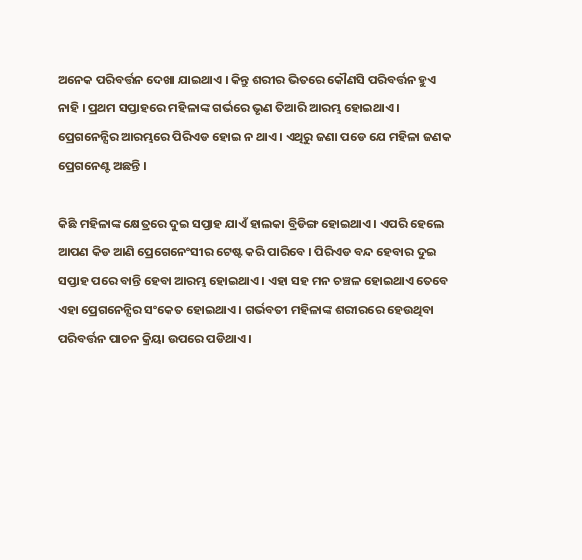ଅନେକ ପରିବର୍ତ୍ତନ ଦେଖା ଯାଇଥାଏ । କିନ୍ତୁ ଶରୀର ଭିତରେ କୌଣସି ପରିବର୍ତ୍ତନ ହୁଏ ନାହି । ପ୍ରଥମ ସପ୍ତାହରେ ମହିଳାଙ୍କ ଗର୍ଭରେ ଭୃଣ ତିଆରି ଆରମ୍ଭ ହୋଇଥାଏ । ପ୍ରେଗନେନ୍ସିର ଆରମ୍ଭରେ ପିରିଏଡ ହୋଇ ନ ଥାଏ । ଏଥିରୁ ଜଣା ପଡେ ଯେ ମହିଳା ଜଣକ ପ୍ରେଗନେଣ୍ଟ ଅଛନ୍ତି ।

କିଛି ମହିଳାଙ୍କ କ୍ଷେତ୍ରରେ ଦୁଇ ସପ୍ତାହ ଯାଏଁ ହାଲକା ବ୍ରିଡିଙ୍ଗ ହୋଇଥାଏ । ଏପରି ହେଲେ ଆପଣ କିଡ ଆଣି ପ୍ରେଗେନେଂସୀର ଟେଷ୍ଟ କରି ପାରିବେ । ପିରିଏଡ ବନ୍ଦ ହେବାର ଦୁଇ ସପ୍ତାହ ପରେ ବାନ୍ତି ହେବା ଆରମ୍ଭ ହୋଇଥାଏ । ଏହା ସହ ମନ ଚଞ୍ଚଳ ହୋଇଥାଏ ତେବେ ଏହା ପ୍ରେଗନେନ୍ସିର ସଂକେତ ହୋଇଥାଏ । ଗର୍ଭବତୀ ମହିଳାଙ୍କ ଶରୀରରେ ହେଉଥିବା ପରିବର୍ତ୍ତନ ପାଚନ କ୍ରିୟା ଉପରେ ପଡିଥାଏ ।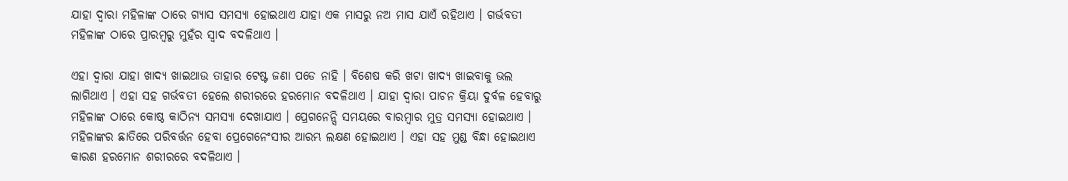ଯାହା ଦ୍ଵାରା ମହିଳାଙ୍କ ଠାରେ ଗ୍ଯାସ ସମସ୍ଯା ହୋଇଥାଏ ଯାହା ଏକ ମାସରୁ ନଅ ମାସ ଯାଏଁ ରହିଥାଏ । ଗର୍ଭବତୀ ମହିଳାଙ୍କ ଠାରେ ପ୍ରାରମ୍ବରୁ ମୁହଁର ସ୍ଵାଦ ବଦଳିଥାଏ ।

ଏହା ଦ୍ଵାରା ଯାହା ଖାଦ୍ୟ ଖାଇଥାଉ ତାହାର ଟେଷ୍ଟ ଜଣା ପଡେ ନାହି । ବିଶେଷ କରି ଖଟା ଖାଦ୍ଯ ଖାଇବାକୁ ଭଲ ଲାଗିଥାଏ । ଏହା ସହ ଗର୍ଭବତୀ ହେଲେ ଶରୀରରେ ହରମୋନ ବଦଳିଥାଏ । ଯାହା ଦ୍ଵାରା ପାଚନ କ୍ରିୟା ଦୁର୍ବଳ ହେବାରୁ ମହିଳାଙ୍କ ଠାରେ କୋଷ୍ଠ କାଠିନ୍ଯ ସମସ୍ଯା ଦେଖାଯାଏ । ପ୍ରେଗନେନ୍ସି ସମୟରେ ବାରମ୍ବାର ମୁତ୍ର ସମସ୍ଯା ହୋଇଥାଏ । ମହିଳାଙ୍କର ଛାତିରେ ପରିବର୍ତ୍ତନ ହେବା ପ୍ରେଗେନେଂସୀର ଆରମ୍ଭ ଲକ୍ଷଣ ହୋଇଥାଏ । ଏହା ସହ ମୁଣ୍ଡ ବିନ୍ଧା ହୋଇଥାଏ କାରଣ ହରମୋନ ଶରୀରରେ ବଦଳିଥାଏ ।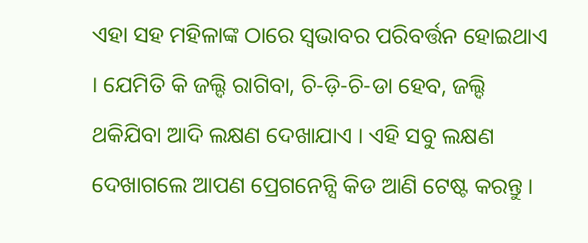ଏହା ସହ ମହିଳାଙ୍କ ଠାରେ ସ୍ଵଭାବର ପରିବର୍ତ୍ତନ ହୋଇଥାଏ । ଯେମିତି କି ଜଲ୍ଦି ରାଗିବା, ଚି-ଡ଼ି-ଚି-ଡା ହେବ, ଜଲ୍ଦି ଥକିଯିବା ଆଦି ଲକ୍ଷଣ ଦେଖାଯାଏ । ଏହି ସବୁ ଲକ୍ଷଣ ଦେଖାଗଲେ ଆପଣ ପ୍ରେଗନେନ୍ସି କିଡ ଆଣି ଟେଷ୍ଟ କରନ୍ତୁ ।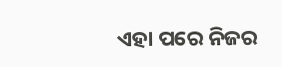ଏହା ପରେ ନିଜର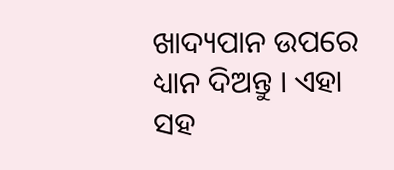ଖାଦ୍ୟପାନ ଉପରେ ଧ୍ୟାନ ଦିଅନ୍ତୁ । ଏହା ସହ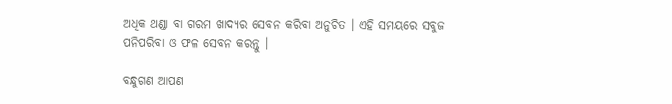ଅଧିକ ଥଣ୍ଡା ବା ଗରମ ଖାଦ୍ୟର ସେବନ କରିବା ଅନୁଚିତ । ଏହି ସମୟରେ ସବୁଜ ପନିପରିବା ଓ ଫଳ ସେବନ କରନ୍ତୁ ।

ବନ୍ଧୁଗଣ ଆପଣ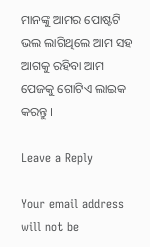ମାନଙ୍କୁ ଆମର ପୋଷ୍ଟଟି ଭଲ ଲାଗିଥିଲେ ଆମ ସହ ଆଗକୁ ରହିବା ଆମ ପେଜକୁ ଗୋଟିଏ ଲାଇକ କରନ୍ତୁ ।

Leave a Reply

Your email address will not be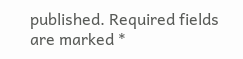published. Required fields are marked *